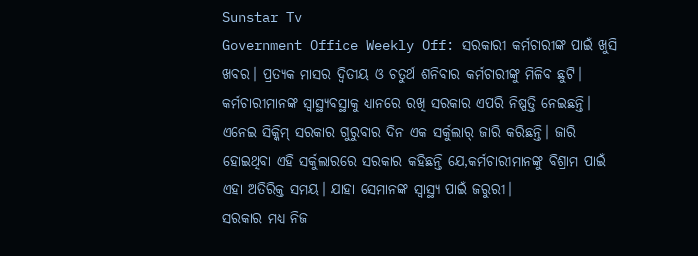Sunstar Tv
Government Office Weekly Off: ସରକାରୀ କର୍ମଚାରୀଙ୍କ ପାଇଁ ଖୁସି ଖବର। ପ୍ରତ୍ୟକ ମାସର ଦ୍ବିତୀୟ ଓ ଚତୁର୍ଥ ଶନିବାର କର୍ମଚାରୀଙ୍କୁ ମିଳିବ ଛୁଟି।
କର୍ମଚାରୀମାନଙ୍କ ସ୍ବାସ୍ଥ୍ୟବସ୍ଥାକୁ ଧ୍ୟାନରେ ରଖି ସରକାର ଏପରି ନିଷ୍ପତ୍ତି ନେଇଛନ୍ତି।
ଏନେଇ ସିକ୍କିମ୍ ସରକାର ଗୁରୁବାର ଦିନ ଏକ ସର୍କୁଲାର୍ ଜାରି କରିଛନ୍ତି। ଜାରି ହୋଇଥିବା ଏହି ସର୍କୁଲାରରେ ସରକାର କହିଛନ୍ତି ଯେ,କର୍ମଚାରୀମାନଙ୍କୁ ବିଶ୍ରାମ ପାଇଁ ଏହା ଅତିରିକ୍ତ ସମୟ। ଯାହା ସେମାନଙ୍କ ସ୍ବାସ୍ଥ୍ୟ ପାଇଁ ଜରୁରୀ।
ସରକାର ମଧ୍ୟ ନିଜ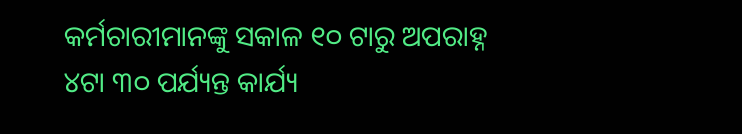କର୍ମଚାରୀମାନଙ୍କୁ ସକାଳ ୧୦ ଟାରୁ ଅପରାହ୍ନ ୪ଟା ୩୦ ପର୍ଯ୍ୟନ୍ତ କାର୍ଯ୍ୟ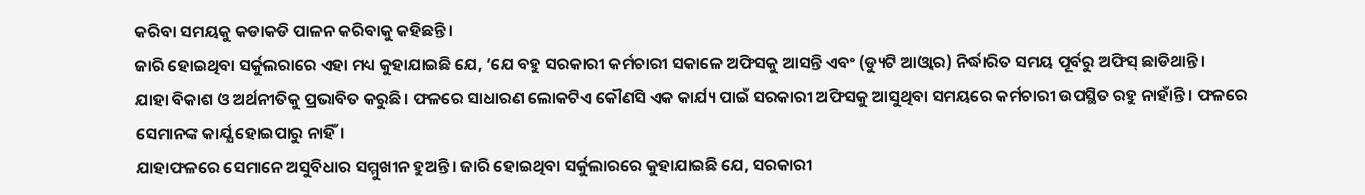କରିବା ସମୟକୁ କଡାକଡି ପାଳନ କରିବାକୁ କହିଛନ୍ତି।
ଜାରି ହୋଇଥିବା ସର୍କୁଲରାରେ ଏହା ମଧ୍ୟ କୁହାଯାଇଛି ଯେ, ‘ଯେ ବହୁ ସରକାରୀ କର୍ମଚାରୀ ସକାଳେ ଅଫିସକୁ ଆସନ୍ତି ଏବଂ (ଡ୍ୟୁଟି ଆଓ୍ବାର) ନିର୍ଦ୍ଧାରିତ ସମୟ ପୂର୍ବରୁ ଅଫିସ୍ ଛାଡିଥାନ୍ତି।
ଯାହା ବିକାଶ ଓ ଅର୍ଥନୀତିକୁ ପ୍ରଭାବିତ କରୁଛି। ଫଳରେ ସାଧାରଣ ଲୋକଟିଏ କୌଣସି ଏକ କାର୍ଯ୍ୟ ପାଇଁ ସରକାରୀ ଅଫିସକୁ ଆସୁଥିବା ସମୟରେ କର୍ମଚାରୀ ଉପସ୍ଥିତ ରହୁ ନାହାଁନ୍ତି । ଫଳରେ ସେମାନଙ୍କ କାର୍ଯ୍ଯ ହୋଇପାରୁ ନାହିଁ।
ଯାହାଫଳରେ ସେମାନେ ଅସୁବିଧାର ସମ୍ମୁଖୀନ ହୁଅନ୍ତି। ଜାରି ହୋଇଥିବା ସର୍କୁଲାରରେ କୁହାଯାଇଛି ଯେ, ସରକାରୀ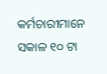କର୍ମଚାରୀମାନେ ସକାଳ ୧୦ ଟା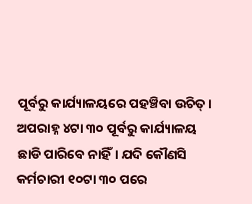ପୂର୍ବରୁ କାର୍ଯ୍ୟାଳୟରେ ପହଞ୍ଚିବା ଉଚିତ୍।
ଅପରାହ୍ନ ୪ଟା ୩୦ ପୂର୍ବରୁ କାର୍ଯ୍ୟାଳୟ ଛାଡି ପାରିବେ ନାହିଁ। ଯଦି କୌଣସି କର୍ମଚାରୀ ୧୦ଟା ୩୦ ପରେ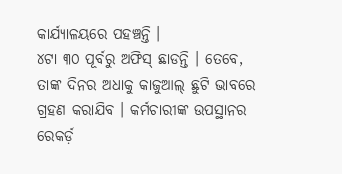କାର୍ଯ୍ୟାଳୟରେ ପହଞ୍ଚନ୍ତି ।
୪ଟା ୩୦ ପୂର୍ବରୁ ଅଫିସ୍ ଛାଡନ୍ତି । ତେବେ, ତାଙ୍କ ଦିନର ଅଧାକୁ କାଜୁଆଲ୍ ଛୁଟି ଭାବରେ ଗ୍ରହଣ କରାଯିବ । କର୍ମଚାରୀଙ୍କ ଉପସ୍ଥାନର ରେକର୍ଡ଼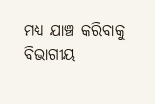ମଧ୍ୟ ଯାଞ୍ଚ କରିବାକୁ ବିଭାଗୀୟ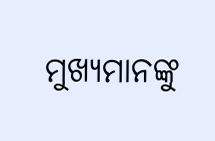ମୁଖ୍ୟମାନଙ୍କୁ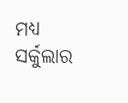ମଧ୍ୟ ସର୍କୁଲାର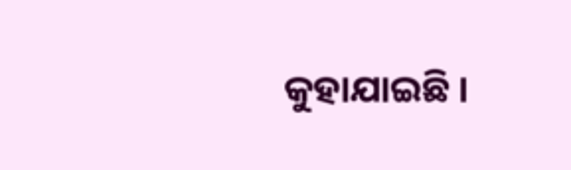କୁହାଯାଇଛି ।